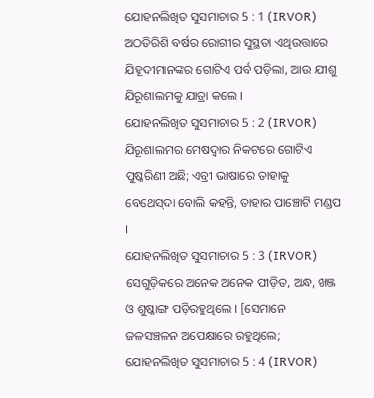ଯୋହନଲିଖିତ ସୁସମାଚାର 5 : 1 (IRVOR)
ଅଠତିରିଶି ବର୍ଷର ରୋଗୀର ସୁସ୍ଥତା ଏଥିଉତ୍ତାରେ ଯିହୂଦୀମାନଙ୍କର ଗୋଟିଏ ପର୍ବ ପଡ଼ିଲା, ଆଉ ଯୀଶୁ ଯିରୂଶାଲମକୁ ଯାତ୍ରା କଲେ ।
ଯୋହନଲିଖିତ ସୁସମାଚାର 5 : 2 (IRVOR)
ଯିରୂଶାଲମର ମେଷଦ୍ୱାର ନିକଟରେ ଗୋଟିଏ ପୁଷ୍କରିଣୀ ଅଛି; ଏବ୍ରୀ ଭାଷାରେ ତାହାକୁ ବେଥେସ୍‍ଦା ବୋଲି କହନ୍ତି, ତାହାର ପାଞ୍ଚୋଟି ମଣ୍ଡପ ।
ଯୋହନଲିଖିତ ସୁସମାଚାର 5 : 3 (IRVOR)
ସେଗୁଡ଼ିକରେ ଅନେକ ଅନେକ ପୀଡ଼ିତ, ଅନ୍ଧ, ଖଞ୍ଜ ଓ ଶୁଷ୍କାଙ୍ଗ ପଡ଼ିରହୁଥିଲେ । [ସେମାନେ ଜଳସଞ୍ଚଳନ ଅପେକ୍ଷାରେ ରହୁଥିଲେ;
ଯୋହନଲିଖିତ ସୁସମାଚାର 5 : 4 (IRVOR)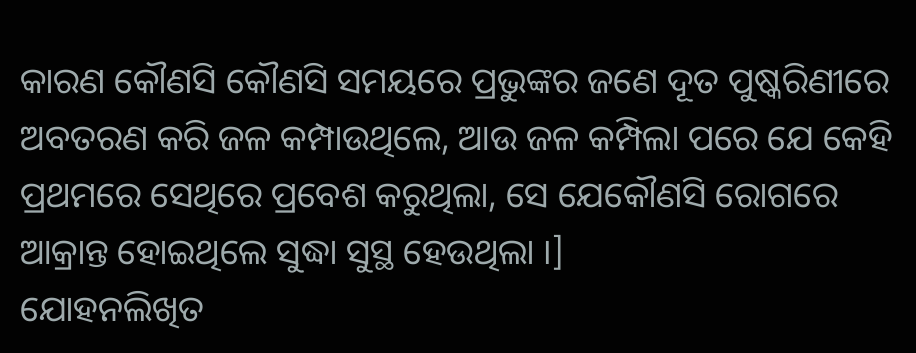କାରଣ କୌଣସି କୌଣସି ସମୟରେ ପ୍ରଭୁଙ୍କର ଜଣେ ଦୂତ ପୁଷ୍କରିଣୀରେ ଅବତରଣ କରି ଜଳ କମ୍ପାଉଥିଲେ, ଆଉ ଜଳ କମ୍ପିଲା ପରେ ଯେ କେହି ପ୍ରଥମରେ ସେଥିରେ ପ୍ରବେଶ କରୁଥିଲା, ସେ ଯେକୌଣସି ରୋଗରେ ଆକ୍ରାନ୍ତ ହୋଇଥିଲେ ସୁଦ୍ଧା ସୁସ୍ଥ ହେଉଥିଲା ।]
ଯୋହନଲିଖିତ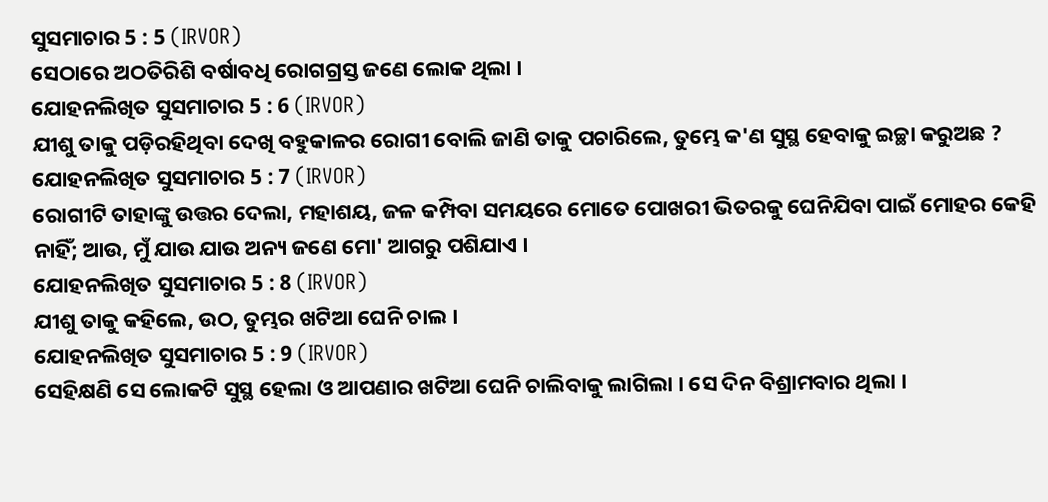ସୁସମାଚାର 5 : 5 (IRVOR)
ସେଠାରେ ଅଠତିରିଶି ବର୍ଷାବଧି ରୋଗଗ୍ରସ୍ତ ଜଣେ ଲୋକ ଥିଲା ।
ଯୋହନଲିଖିତ ସୁସମାଚାର 5 : 6 (IRVOR)
ଯୀଶୁ ତାକୁ ପଡ଼ିରହିଥିବା ଦେଖି ବହୁକାଳର ରୋଗୀ ବୋଲି ଜାଣି ତାକୁ ପଚାରିଲେ, ତୁମ୍ଭେ କ'ଣ ସୁସ୍ଥ ହେବାକୁ ଇଚ୍ଛା କରୁଅଛ ?
ଯୋହନଲିଖିତ ସୁସମାଚାର 5 : 7 (IRVOR)
ରୋଗୀଟି ତାହାଙ୍କୁ ଉତ୍ତର ଦେଲା, ମହାଶୟ, ଜଳ କମ୍ପିବା ସମୟରେ ମୋତେ ପୋଖରୀ ଭିତରକୁ ଘେନିଯିବା ପାଇଁ ମୋହର କେହି ନାହିଁ; ଆଉ, ମୁଁ ଯାଉ ଯାଉ ଅନ୍ୟ ଜଣେ ମୋ' ଆଗରୁ ପଶିଯାଏ ।
ଯୋହନଲିଖିତ ସୁସମାଚାର 5 : 8 (IRVOR)
ଯୀଶୁ ତାକୁ କହିଲେ, ଉଠ, ତୁମ୍ଭର ଖଟିଆ ଘେନି ଚାଲ ।
ଯୋହନଲିଖିତ ସୁସମାଚାର 5 : 9 (IRVOR)
ସେହିକ୍ଷଣି ସେ ଲୋକଟି ସୁସ୍ଥ ହେଲା ଓ ଆପଣାର ଖଟିଆ ଘେନି ଚାଲିବାକୁ ଲାଗିଲା । ସେ ଦିନ ବିଶ୍ରାମବାର ଥିଲା ।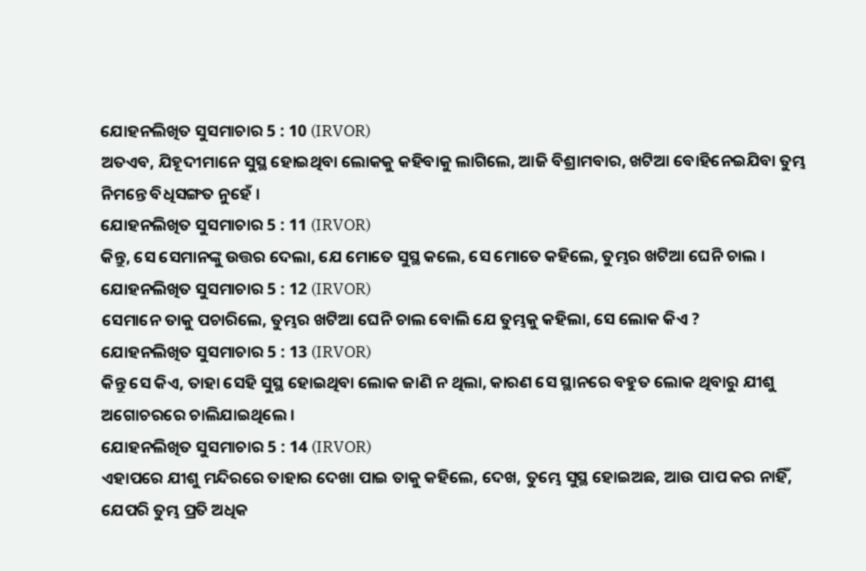ଯୋହନଲିଖିତ ସୁସମାଚାର 5 : 10 (IRVOR)
ଅତଏବ, ଯିହୂଦୀମାନେ ସୁସ୍ଥ ହୋଇଥିବା ଲୋକକୁ କହିବାକୁ ଲାଗିଲେ, ଆଜି ବିଶ୍ରାମବାର, ଖଟିଆ ବୋହିନେଇଯିବା ତୁମ୍ଭ ନିମନ୍ତେ ବିଧିସଙ୍ଗତ ନୁହେଁ ।
ଯୋହନଲିଖିତ ସୁସମାଚାର 5 : 11 (IRVOR)
କିନ୍ତୁ, ସେ ସେମାନଙ୍କୁ ଉତ୍ତର ଦେଲା, ଯେ ମୋତେ ସୁସ୍ଥ କଲେ, ସେ ମୋତେ କହିଲେ, ତୁମ୍ଭର ଖଟିଆ ଘେନି ଚାଲ ।
ଯୋହନଲିଖିତ ସୁସମାଚାର 5 : 12 (IRVOR)
ସେମାନେ ତାକୁ ପଚାରିଲେ, ତୁମ୍ଭର ଖଟିଆ ଘେନି ଚାଲ ବୋଲି ଯେ ତୁମ୍ଭକୁ କହିଲା, ସେ ଲୋକ କିଏ ?
ଯୋହନଲିଖିତ ସୁସମାଚାର 5 : 13 (IRVOR)
କିନ୍ତୁ ସେ କିଏ, ତାହା ସେହି ସୁସ୍ଥ ହୋଇଥିବା ଲୋକ ଜାଣି ନ ଥିଲା, କାରଣ ସେ ସ୍ଥାନରେ ବହୁତ ଲୋକ ଥିବାରୁ ଯୀଶୁ ଅଗୋଚରରେ ଚାଲିଯାଇଥିଲେ ।
ଯୋହନଲିଖିତ ସୁସମାଚାର 5 : 14 (IRVOR)
ଏହାପରେ ଯୀଶୁ ମନ୍ଦିରରେ ତାହାର ଦେଖା ପାଇ ତାକୁ କହିଲେ, ଦେଖ, ତୁମ୍ଭେ ସୁସ୍ଥ ହୋଇଅଛ, ଆଉ ପାପ କର ନାହିଁ, ଯେପରି ତୁମ୍ଭ ପ୍ରତି ଅଧିକ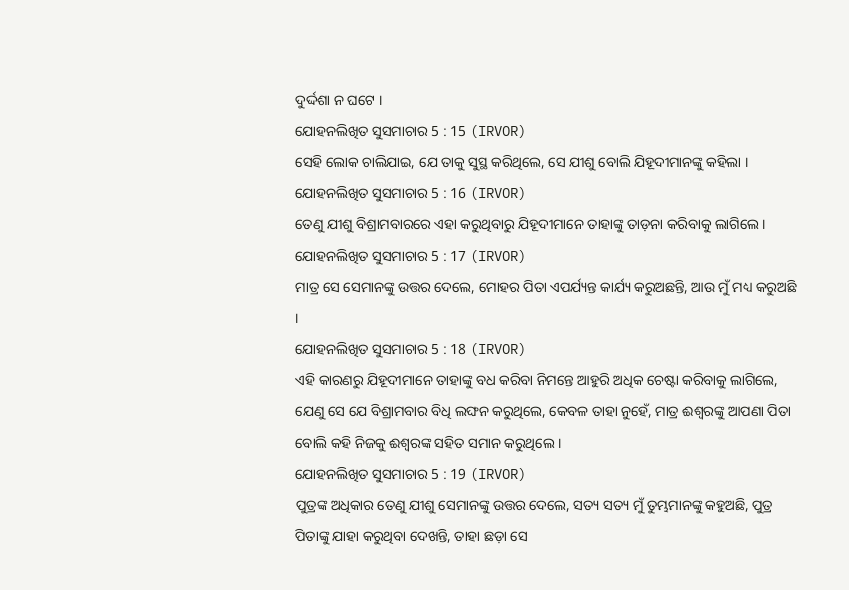ଦୁର୍ଦ୍ଦଶା ନ ଘଟେ ।
ଯୋହନଲିଖିତ ସୁସମାଚାର 5 : 15 (IRVOR)
ସେହି ଲୋକ ଚାଲିଯାଇ, ଯେ ତାକୁ ସୁସ୍ଥ କରିଥିଲେ, ସେ ଯୀଶୁ ବୋଲି ଯିହୂଦୀମାନଙ୍କୁ କହିଲା ।
ଯୋହନଲିଖିତ ସୁସମାଚାର 5 : 16 (IRVOR)
ତେଣୁ ଯୀଶୁ ବିଶ୍ରାମବାରରେ ଏହା କରୁଥିବାରୁ ଯିହୂଦୀମାନେ ତାହାଙ୍କୁ ତାଡ଼ନା କରିବାକୁ ଲାଗିଲେ ।
ଯୋହନଲିଖିତ ସୁସମାଚାର 5 : 17 (IRVOR)
ମାତ୍ର ସେ ସେମାନଙ୍କୁ ଉତ୍ତର ଦେଲେ, ମୋହର ପିତା ଏପର୍ଯ୍ୟନ୍ତ କାର୍ଯ୍ୟ କରୁଅଛନ୍ତି, ଆଉ ମୁଁ ମଧ୍ୟ କରୁଅଛି ।
ଯୋହନଲିଖିତ ସୁସମାଚାର 5 : 18 (IRVOR)
ଏହି କାରଣରୁ ଯିହୂଦୀମାନେ ତାହାଙ୍କୁ ବଧ କରିବା ନିମନ୍ତେ ଆହୁରି ଅଧିକ ଚେଷ୍ଟା କରିବାକୁ ଲାଗିଲେ, ଯେଣୁ ସେ ଯେ ବିଶ୍ରାମବାର ବିଧି ଲଙ୍ଘନ କରୁଥିଲେ, କେବଳ ତାହା ନୁହେଁ, ମାତ୍ର ଈଶ୍ୱରଙ୍କୁ ଆପଣା ପିତା ବୋଲି କହି ନିଜକୁ ଈଶ୍ୱରଙ୍କ ସହିତ ସମାନ କରୁଥିଲେ ।
ଯୋହନଲିଖିତ ସୁସମାଚାର 5 : 19 (IRVOR)
ପୁତ୍ରଙ୍କ ଅଧିକାର ତେଣୁ ଯୀଶୁ ସେମାନଙ୍କୁ ଉତ୍ତର ଦେଲେ, ସତ୍ୟ ସତ୍ୟ ମୁଁ ତୁମ୍ଭମାନଙ୍କୁ କହୁଅଛି, ପୁତ୍ର ପିତାଙ୍କୁ ଯାହା କରୁଥିବା ଦେଖନ୍ତି, ତାହା ଛଡ଼ା ସେ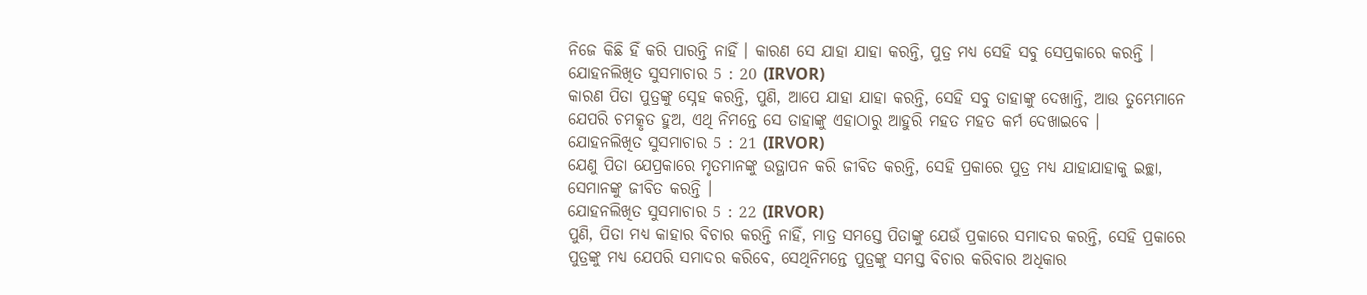ନିଜେ କିଛି ହିଁ କରି ପାରନ୍ତି ନାହିଁ । କାରଣ ସେ ଯାହା ଯାହା କରନ୍ତି, ପୁତ୍ର ମଧ୍ୟ ସେହି ସବୁ ସେପ୍ରକାରେ କରନ୍ତି ।
ଯୋହନଲିଖିତ ସୁସମାଚାର 5 : 20 (IRVOR)
କାରଣ ପିତା ପୁତ୍ରଙ୍କୁ ସ୍ନେହ କରନ୍ତି, ପୁଣି, ଆପେ ଯାହା ଯାହା କରନ୍ତି, ସେହି ସବୁ ତାହାଙ୍କୁ ଦେଖାନ୍ତି, ଆଉ ତୁମ୍ଭେମାନେ ଯେପରି ଚମତ୍କୃତ ହୁଅ, ଏଥି ନିମନ୍ତେ ସେ ତାହାଙ୍କୁ ଏହାଠାରୁ ଆହୁରି ମହତ‍ ମହତ‍ କର୍ମ ଦେଖାଇବେ ।
ଯୋହନଲିଖିତ ସୁସମାଚାର 5 : 21 (IRVOR)
ଯେଣୁ ପିତା ଯେପ୍ରକାରେ ମୃତମାନଙ୍କୁ ଉତ୍ଥାପନ କରି ଜୀବିତ କରନ୍ତି, ସେହି ପ୍ରକାରେ ପୁତ୍ର ମଧ୍ୟ ଯାହାଯାହାକୁ ଇଚ୍ଛା, ସେମାନଙ୍କୁ ଜୀବିତ କରନ୍ତି ।
ଯୋହନଲିଖିତ ସୁସମାଚାର 5 : 22 (IRVOR)
ପୁଣି, ପିତା ମଧ୍ୟ କାହାର ବିଚାର କରନ୍ତି ନାହିଁ, ମାତ୍ର ସମସ୍ତେ ପିତାଙ୍କୁ ଯେଉଁ ପ୍ରକାରେ ସମାଦର କରନ୍ତି, ସେହି ପ୍ରକାରେ ପୁତ୍ରଙ୍କୁ ମଧ୍ୟ ଯେପରି ସମାଦର କରିବେ, ସେଥିନିମନ୍ତେ ପୁତ୍ରଙ୍କୁ ସମସ୍ତ ବିଚାର କରିବାର ଅଧିକାର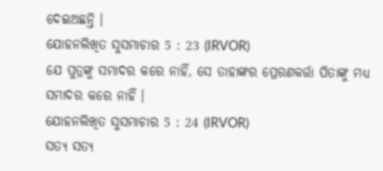ଦେଇଅଛନ୍ତି ।
ଯୋହନଲିଖିତ ସୁସମାଚାର 5 : 23 (IRVOR)
ଯେ ପୁତ୍ରଙ୍କୁ ସମାଦର କରେ ନାହିଁ, ସେ ତାହାଙ୍କର ପ୍ରେରଣକର୍ତ୍ତା ପିତାଙ୍କୁ ମଧ୍ୟ ସମାଦର କରେ ନାହିଁ ।
ଯୋହନଲିଖିତ ସୁସମାଚାର 5 : 24 (IRVOR)
ସତ୍ୟ ସତ୍ୟ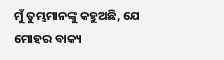ମୁଁ ତୁମ୍ଭମାନଙ୍କୁ କହୁଅଛି, ଯେ ମୋହର ବାକ୍ୟ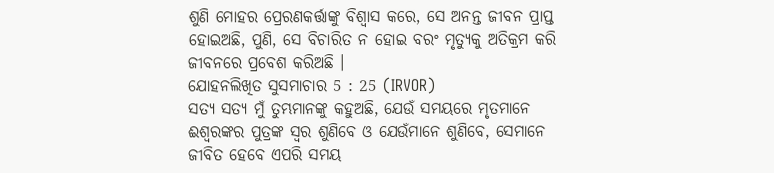ଶୁଣି ମୋହର ପ୍ରେରଣକର୍ତ୍ତାଙ୍କୁ ବିଶ୍ୱାସ କରେ, ସେ ଅନନ୍ତ ଜୀବନ ପ୍ରାପ୍ତ ହୋଇଅଛି, ପୁଣି, ସେ ବିଚାରିତ ନ ହୋଇ ବରଂ ମୃତ୍ୟୁକୁ ଅତିକ୍ରମ କରି ଜୀବନରେ ପ୍ରବେଶ କରିଅଛି ।
ଯୋହନଲିଖିତ ସୁସମାଚାର 5 : 25 (IRVOR)
ସତ୍ୟ ସତ୍ୟ ମୁଁ ତୁମ୍ଭମାନଙ୍କୁ କହୁଅଛି, ଯେଉଁ ସମୟରେ ମୃତମାନେ ଈଶ୍ୱରଙ୍କର ପୁତ୍ରଙ୍କ ସ୍ୱର ଶୁଣିବେ ଓ ଯେଉଁମାନେ ଶୁଣିବେ, ସେମାନେ ଜୀବିତ ହେବେ ଏପରି ସମୟ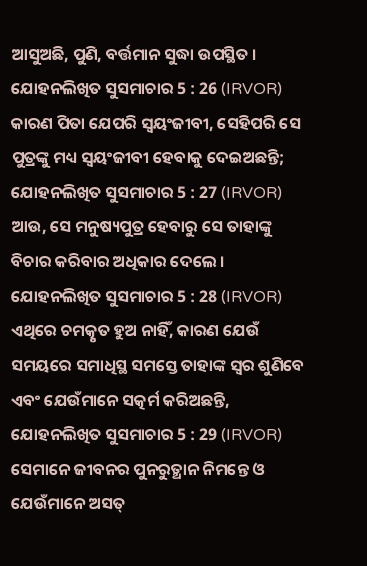ଆସୁଅଛି, ପୁଣି, ବର୍ତ୍ତମାନ ସୁଦ୍ଧା ଉପସ୍ଥିତ ।
ଯୋହନଲିଖିତ ସୁସମାଚାର 5 : 26 (IRVOR)
କାରଣ ପିତା ଯେପରି ସ୍ୱୟଂଜୀବୀ, ସେହିପରି ସେ ପୁତ୍ରଙ୍କୁ ମଧ୍ୟ ସ୍ୱୟଂଜୀବୀ ହେବାକୁ ଦେଇଅଛନ୍ତି;
ଯୋହନଲିଖିତ ସୁସମାଚାର 5 : 27 (IRVOR)
ଆଉ, ସେ ମନୁଷ୍ୟପୁତ୍ର ହେବାରୁ ସେ ତାହାଙ୍କୁ ବିଚାର କରିବାର ଅଧିକାର ଦେଲେ ।
ଯୋହନଲିଖିତ ସୁସମାଚାର 5 : 28 (IRVOR)
ଏଥିରେ ଚମତ୍କୃତ ହୁଅ ନାହିଁ, କାରଣ ଯେଉଁ ସମୟରେ ସମାଧିସ୍ଥ ସମସ୍ତେ ତାହାଙ୍କ ସ୍ୱର ଶୁଣିବେ ଏବଂ ଯେଉଁମାନେ ସତ୍କର୍ମ କରିଅଛନ୍ତି,
ଯୋହନଲିଖିତ ସୁସମାଚାର 5 : 29 (IRVOR)
ସେମାନେ ଜୀବନର ପୁନରୁତ୍ଥାନ ନିମନ୍ତେ ଓ ଯେଉଁମାନେ ଅସତ୍‍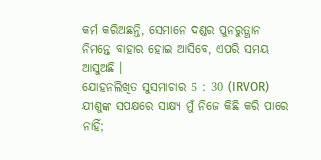କର୍ମ କରିଅଛନ୍ତି, ସେମାନେ ଦଣ୍ଡର ପୁନରୁତ୍ଥାନ ନିମନ୍ତେ ବାହାର ହୋଇ ଆସିବେ, ଏପରି ସମୟ ଆସୁଅଛି ।
ଯୋହନଲିଖିତ ସୁସମାଚାର 5 : 30 (IRVOR)
ଯୀଶୁଙ୍କ ସପକ୍ଷରେ ସାକ୍ଷ୍ୟ ମୁଁ ନିଜେ କିଛି କରି ପାରେ ନାହିଁ;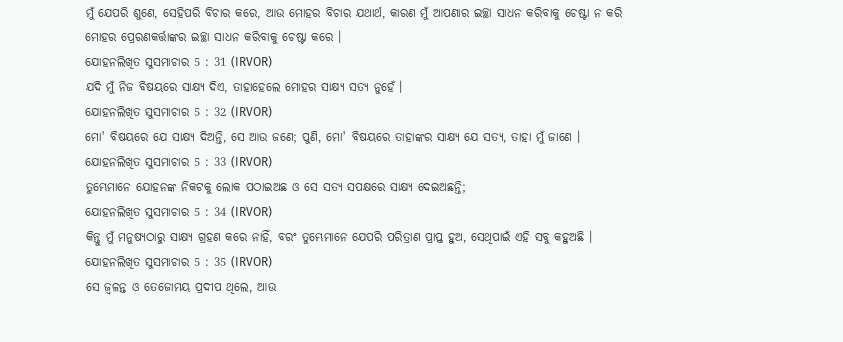ମୁଁ ଯେପରି ଶୁଣେ, ସେହିପରି ବିଚାର କରେ, ଆଉ ମୋହର ବିଚାର ଯଥାର୍ଥ, କାରଣ ମୁଁ ଆପଣାର ଇଚ୍ଛା ସାଧନ କରିବାକୁ ଚେଷ୍ଟା ନ କରି ମୋହର ପ୍ରେରଣକର୍ତ୍ତାଙ୍କର ଇଚ୍ଛା ସାଧନ କରିବାକୁ ଚେଷ୍ଟା କରେ ।
ଯୋହନଲିଖିତ ସୁସମାଚାର 5 : 31 (IRVOR)
ଯଦି ମୁଁ ନିଜ ବିଷୟରେ ସାକ୍ଷ୍ୟ ଦିଏ, ତାହାହେଲେ ମୋହର ସାକ୍ଷ୍ୟ ସତ୍ୟ ନୁହେଁ ।
ଯୋହନଲିଖିତ ସୁସମାଚାର 5 : 32 (IRVOR)
ମୋ' ବିଷୟରେ ଯେ ସାକ୍ଷ୍ୟ ଦିଅନ୍ତି, ସେ ଆଉ ଜଣେ; ପୁଣି, ମୋ' ବିଷୟରେ ତାହାଙ୍କର ସାକ୍ଷ୍ୟ ଯେ ସତ୍ୟ, ତାହା ମୁଁ ଜାଣେ ।
ଯୋହନଲିଖିତ ସୁସମାଚାର 5 : 33 (IRVOR)
ତୁମ୍ଭେମାନେ ଯୋହନଙ୍କ ନିକଟକୁ ଲୋକ ପଠାଇଅଛ ଓ ସେ ସତ୍ୟ ସପକ୍ଷରେ ସାକ୍ଷ୍ୟ ଦେଇଅଛନ୍ତି;
ଯୋହନଲିଖିତ ସୁସମାଚାର 5 : 34 (IRVOR)
କିନ୍ତୁ ମୁଁ ମନୁଷ୍ୟଠାରୁ ସାକ୍ଷ୍ୟ ଗ୍ରହଣ କରେ ନାହିଁ, ବରଂ ତୁମ୍ଭେମାନେ ଯେପରି ପରିତ୍ରାଣ ପ୍ରାପ୍ତ ହୁଅ, ସେଥିପାଇଁ ଏହି ସବୁ କହୁଅଛି ।
ଯୋହନଲିଖିତ ସୁସମାଚାର 5 : 35 (IRVOR)
ସେ ଜ୍ୱଳନ୍ତ ଓ ତେଜୋମୟ ପ୍ରଦୀପ ଥିଲେ, ଆଉ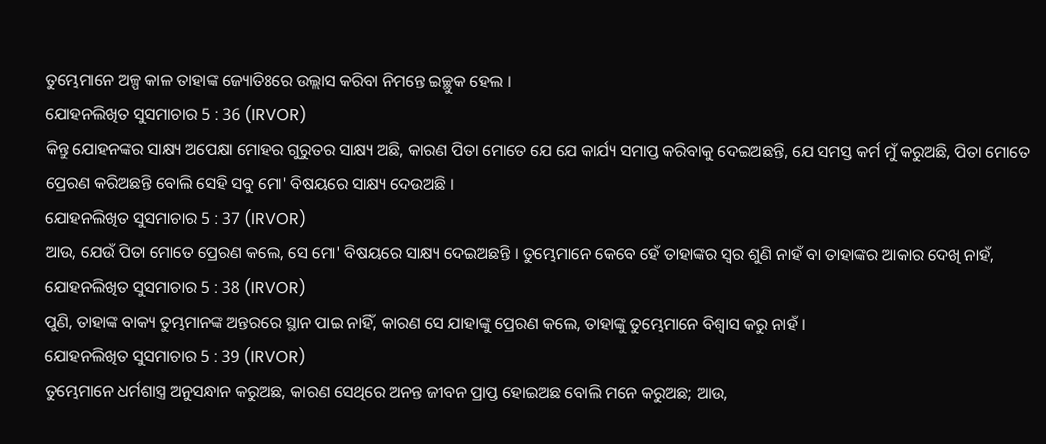ତୁମ୍ଭେମାନେ ଅଳ୍ପ କାଳ ତାହାଙ୍କ ଜ୍ୟୋତିଃରେ ଉଲ୍ଲାସ କରିବା ନିମନ୍ତେ ଇଚ୍ଛୁକ ହେଲ ।
ଯୋହନଲିଖିତ ସୁସମାଚାର 5 : 36 (IRVOR)
କିନ୍ତୁ ଯୋହନଙ୍କର ସାକ୍ଷ୍ୟ ଅପେକ୍ଷା ମୋହର ଗୁରୁତର ସାକ୍ଷ୍ୟ ଅଛି, କାରଣ ପିତା ମୋତେ ଯେ ଯେ କାର୍ଯ୍ୟ ସମାପ୍ତ କରିବାକୁ ଦେଇଅଛନ୍ତି, ଯେ ସମସ୍ତ କର୍ମ ମୁଁ କରୁଅଛି, ପିତା ମୋତେ ପ୍ରେରଣ କରିଅଛନ୍ତି ବୋଲି ସେହି ସବୁ ମୋ' ବିଷୟରେ ସାକ୍ଷ୍ୟ ଦେଉଅଛି ।
ଯୋହନଲିଖିତ ସୁସମାଚାର 5 : 37 (IRVOR)
ଆଉ, ଯେଉଁ ପିତା ମୋତେ ପ୍ରେରଣ କଲେ, ସେ ମୋ' ବିଷୟରେ ସାକ୍ଷ୍ୟ ଦେଇଅଛନ୍ତି । ତୁମ୍ଭେମାନେ କେବେ ହେଁ ତାହାଙ୍କର ସ୍ୱର ଶୁଣି ନାହଁ ବା ତାହାଙ୍କର ଆକାର ଦେଖି ନାହଁ,
ଯୋହନଲିଖିତ ସୁସମାଚାର 5 : 38 (IRVOR)
ପୁଣି, ତାହାଙ୍କ ବାକ୍ୟ ତୁମ୍ଭମାନଙ୍କ ଅନ୍ତରରେ ସ୍ଥାନ ପାଇ ନାହିଁ, କାରଣ ସେ ଯାହାଙ୍କୁ ପ୍ରେରଣ କଲେ, ତାହାଙ୍କୁ ତୁମ୍ଭେମାନେ ବିଶ୍ୱାସ କରୁ ନାହଁ ।
ଯୋହନଲିଖିତ ସୁସମାଚାର 5 : 39 (IRVOR)
ତୁମ୍ଭେମାନେ ଧର୍ମଶାସ୍ତ୍ର ଅନୁସନ୍ଧାନ କରୁଅଛ, କାରଣ ସେଥିରେ ଅନନ୍ତ ଜୀବନ ପ୍ରାପ୍ତ ହୋଇଅଛ ବୋଲି ମନେ କରୁଅଛ; ଆଉ,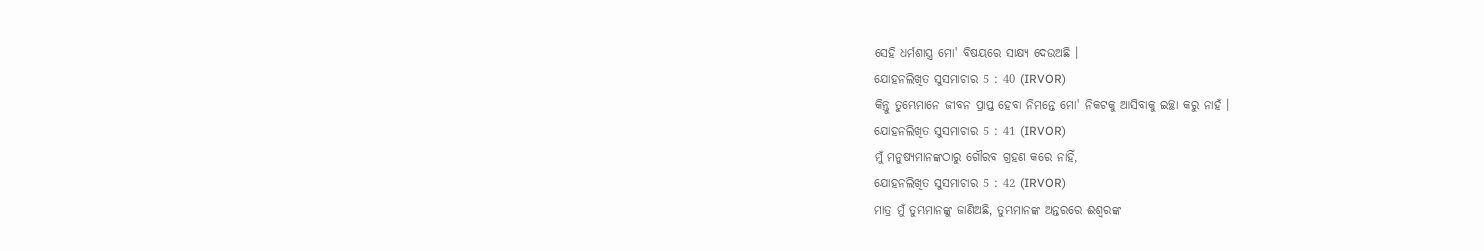ସେହି ଧର୍ମଶାସ୍ତ୍ର ମୋ' ବିଷୟରେ ସାକ୍ଷ୍ୟ ଦେଉଅଛି ।
ଯୋହନଲିଖିତ ସୁସମାଚାର 5 : 40 (IRVOR)
କିନ୍ତୁ ତୁମ୍ଭେମାନେ ଜୀବନ ପ୍ରାପ୍ତ ହେବା ନିମନ୍ତେ ମୋ' ନିକଟକୁ ଆସିବାକୁ ଇଚ୍ଛା କରୁ ନାହଁ ।
ଯୋହନଲିଖିତ ସୁସମାଚାର 5 : 41 (IRVOR)
ମୁଁ ମନୁଷ୍ୟମାନଙ୍କଠାରୁ ଗୌରବ ଗ୍ରହଣ କରେ ନାହିଁ,
ଯୋହନଲିଖିତ ସୁସମାଚାର 5 : 42 (IRVOR)
ମାତ୍ର ମୁଁ ତୁମ୍ଭମାନଙ୍କୁ ଜାଣିଅଛି, ତୁମ୍ଭମାନଙ୍କ ଅନ୍ତରରେ ଈଶ୍ୱରଙ୍କ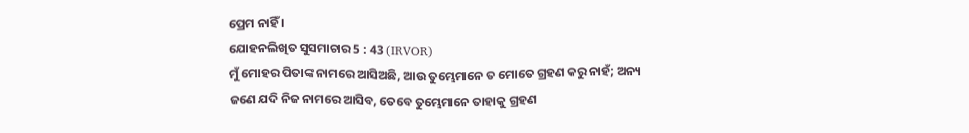ପ୍ରେମ ନାହିଁ ।
ଯୋହନଲିଖିତ ସୁସମାଚାର 5 : 43 (IRVOR)
ମୁଁ ମୋହର ପିତାଙ୍କ ନାମରେ ଆସିଅଛି, ଆଉ ତୁମ୍ଭେମାନେ ତ ମୋତେ ଗ୍ରହଣ କରୁ ନାହଁ; ଅନ୍ୟ ଜଣେ ଯଦି ନିଜ ନାମରେ ଆସିବ, ତେବେ ତୁମ୍ଭେମାନେ ତାହାକୁ ଗ୍ରହଣ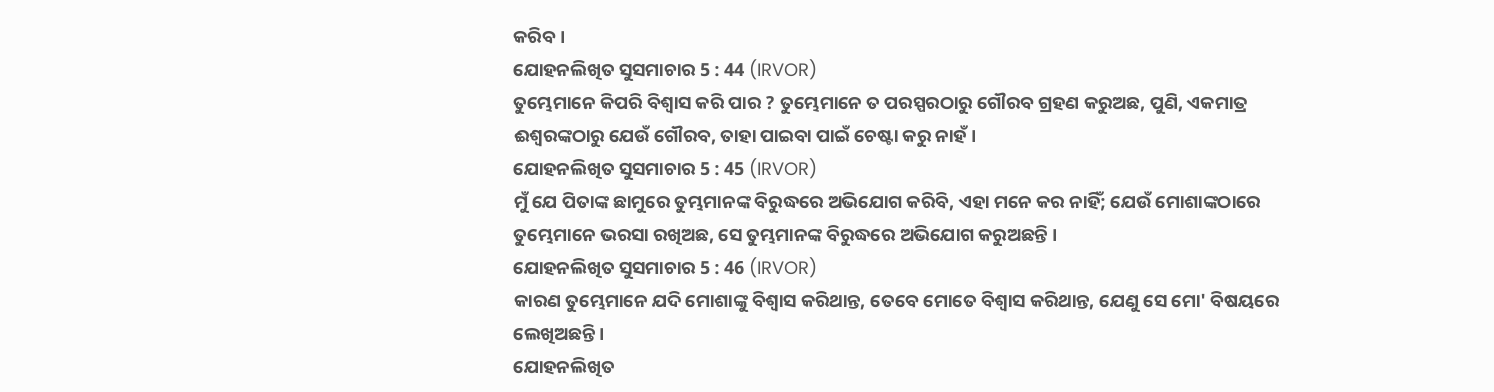କରିବ ।
ଯୋହନଲିଖିତ ସୁସମାଚାର 5 : 44 (IRVOR)
ତୁମ୍ଭେମାନେ କିପରି ବିଶ୍ୱାସ କରି ପାର ? ତୁମ୍ଭେମାନେ ତ ପରସ୍ପରଠାରୁ ଗୌରବ ଗ୍ରହଣ କରୁଅଛ, ପୁଣି, ଏକମାତ୍ର ଈଶ୍ୱରଙ୍କଠାରୁ ଯେଉଁ ଗୌରବ, ତାହା ପାଇବା ପାଇଁ ଚେଷ୍ଟା କରୁ ନାହଁ ।
ଯୋହନଲିଖିତ ସୁସମାଚାର 5 : 45 (IRVOR)
ମୁଁ ଯେ ପିତାଙ୍କ ଛାମୁରେ ତୁମ୍ଭମାନଙ୍କ ବିରୁଦ୍ଧରେ ଅଭିଯୋଗ କରିବି, ଏହା ମନେ କର ନାହିଁ; ଯେଉଁ ମୋଶାଙ୍କଠାରେ ତୁମ୍ଭେମାନେ ଭରସା ରଖିଅଛ, ସେ ତୁମ୍ଭମାନଙ୍କ ବିରୁଦ୍ଧରେ ଅଭିଯୋଗ କରୁଅଛନ୍ତି ।
ଯୋହନଲିଖିତ ସୁସମାଚାର 5 : 46 (IRVOR)
କାରଣ ତୁମ୍ଭେମାନେ ଯଦି ମୋଶାଙ୍କୁ ବିଶ୍ୱାସ କରିଥାନ୍ତ, ତେବେ ମୋତେ ବିଶ୍ୱାସ କରିଥାନ୍ତ, ଯେଣୁ ସେ ମୋ' ବିଷୟରେ ଲେଖିଅଛନ୍ତି ।
ଯୋହନଲିଖିତ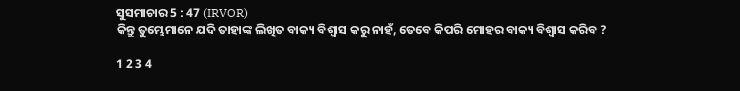ସୁସମାଚାର 5 : 47 (IRVOR)
କିନ୍ତୁ ତୁମ୍ଭେମାନେ ଯଦି ତାହାଙ୍କ ଲିଖିତ ବାକ୍ୟ ବିଶ୍ୱାସ କରୁ ନାହଁ, ତେବେ କିପରି ମୋହର ବାକ୍ୟ ବିଶ୍ୱାସ କରିବ ?

1 2 3 4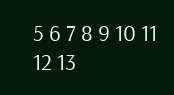5 6 7 8 9 10 11 12 13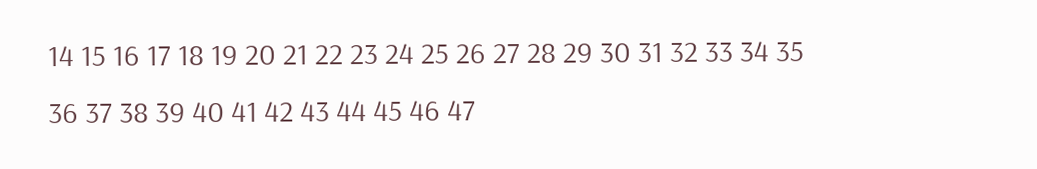14 15 16 17 18 19 20 21 22 23 24 25 26 27 28 29 30 31 32 33 34 35 36 37 38 39 40 41 42 43 44 45 46 47